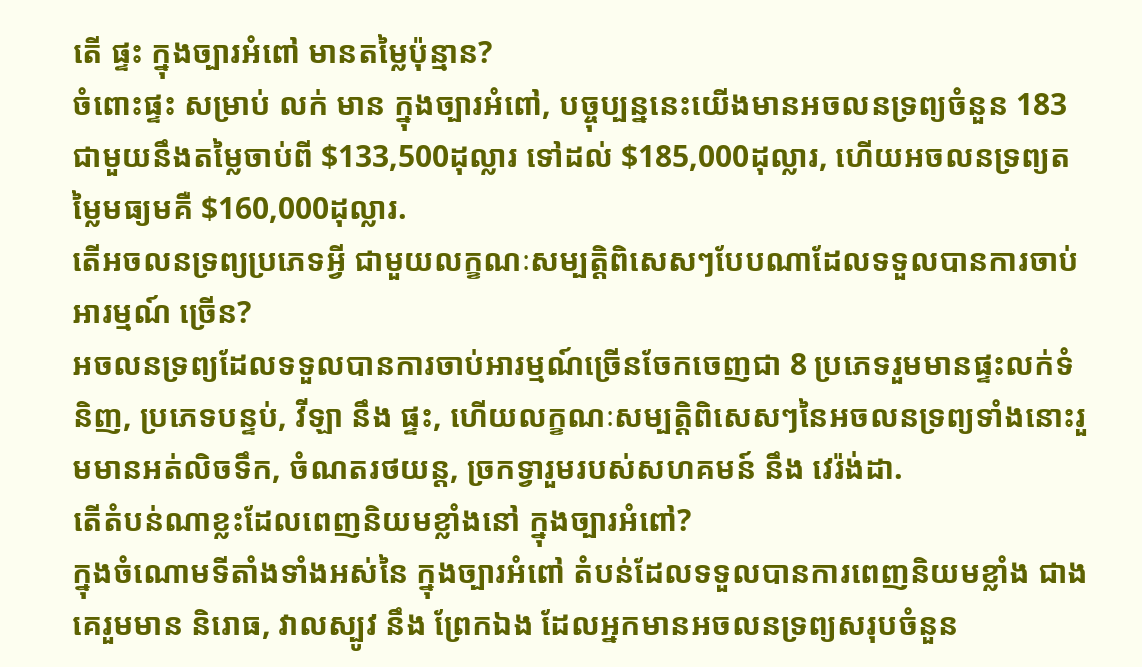តើ ផ្ទះ ក្នុងច្បារអំពៅ មានតម្លៃប៉ុន្មាន?
ចំពោះផ្ទះ សម្រាប់ លក់ មាន ក្នុងច្បារអំពៅ, បច្ចុប្បន្ននេះយើងមានអចលនទ្រព្យចំនួន 183 ជាមួយនឹងតម្លៃចាប់ពី $133,500ដុល្លារ ទៅដល់ $185,000ដុល្លារ, ហើយអចលនទ្រព្យតម្លៃមធ្យមគឺ $160,000ដុល្លារ.
តើអចលនទ្រព្យប្រភេទអ្វី ជាមួយលក្ខណៈសម្បត្តិពិសេសៗបែបណាដែលទទួលបានការចាប់អារម្មណ៍ ច្រើន?
អចលនទ្រព្យដែលទទួលបានការចាប់អារម្មណ៍ច្រើនចែកចេញជា 8 ប្រភេទរួមមានផ្ទះលក់ទំនិញ, ប្រភេទបន្ទប់, វីឡា នឹង ផ្ទះ, ហើយលក្ខណៈសម្បត្តិពិសេសៗនៃអចលនទ្រព្យទាំងនោះរួមមានអត់លិចទឹក, ចំណតរថយន្ត, ច្រកទ្វារួមរបស់សហគមន៍ នឹង វេរ៉ង់ដា.
តើតំបន់ណាខ្លះដែលពេញនិយមខ្លាំងនៅ ក្នុងច្បារអំពៅ?
ក្នុងចំណោមទីតាំងទាំងអស់នៃ ក្នុងច្បារអំពៅ តំបន់ដែលទទួលបានការពេញនិយមខ្លាំង ជាងគេរួមមាន និរោធ, វាលស្បូវ នឹង ព្រែកឯង ដែលអ្នកមានអចលនទ្រព្យសរុបចំនួន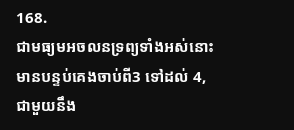168.
ជាមធ្យមអចលនទ្រព្យទាំងអស់នោះមានបន្ទប់គេងចាប់ពី3 ទៅដល់ 4, ជាមួយនឹង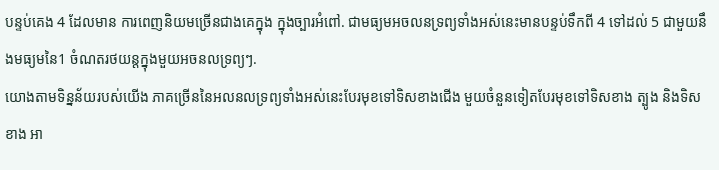បន្ទប់គេង 4 ដែលមាន ការពេញនិយមច្រើនជាងគេក្នុង ក្នុងច្បារអំពៅ. ជាមធ្យមអចលនទ្រព្យទាំងអស់នេះមានបន្ទប់ទឹកពី 4 ទៅដល់ 5 ជាមួយនឹងមធ្យមនៃ1 ចំណតរថយន្តក្នុងមួយអចនលទ្រព្យៗ.
យោងតាមទិន្នន័យរបស់យើង ភាគច្រើននៃអលនលទ្រព្យទាំងអស់នេះបែរមុខទៅទិសខាងជើង មួយចំនួនទៀតបែរមុខទៅទិសខាង ត្បូង និងទិសខាង អា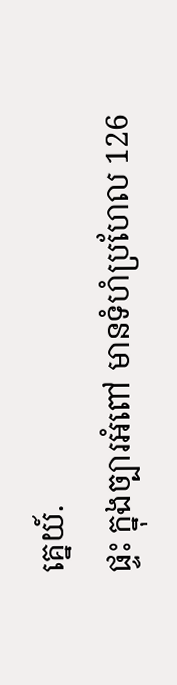គ្នេយ៍.
ផ្ទះ ក្នុងច្បារអំពៅ មានទំហំប្រហែល 126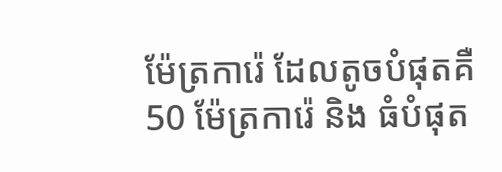ម៉ែត្រការ៉េ ដែលតូចបំផុតគឺ 50 ម៉ែត្រការ៉េ និង ធំបំផុត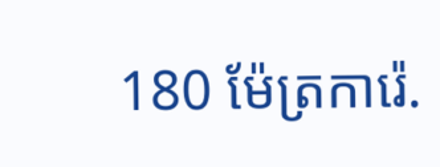180 ម៉ែត្រការ៉េ.